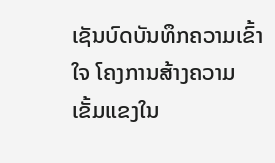ເຊັນບົດບັນທຶກຄວາມເຂົ້າໃຈ ໂຄງການສ້າງຄວາມເຂັ້ມແຂງໃນ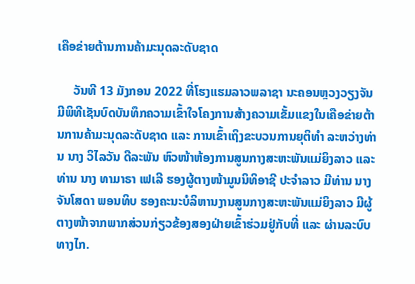ເຄືອຂ່າຍຕ້ານການຄ້າມະນຸດລະດັບຊາດ

     ວັນທີ 13 ມັງກອນ 2022 ທີ່ໂຮງແຮມລາວພລາຊາ ນະຄອນຫຼວງວຽງຈັນ ມີພິທີເຊັນບົດບັນທຶກຄວາມເຂົ້າໃຈໂຄງການສ້າງຄວາມເຂັ້ມແຂງໃນເຄືອຂ່າຍຕ້ານການຄ້າມະນຸດລະດັບຊາດ ແລະ ການເຂົ້າເຖິງຂະບວນການຍຸຕິທໍາ ລະຫວ່າງທ່ານ ນາງ ວິໄລວັນ ດີລະພັນ ຫົວໜ້າຫ້ອງການສູນກາງສະຫະພັນແມ່ຍິງລາວ ແລະ ທ່ານ ນາງ ທາມາຣາ ເຟເລີ ຮອງຜູ້ຕາງໜ້າມູນນິທິອາຊີ ປະຈໍາລາວ ມີທ່ານ ນາງ ຈັນໂສດາ ພອນທິບ ຮອງຄະນະບໍລິຫານງານສູນກາງສະຫະພັນແມ່ຍິງລາວ ມີຜູ້ຕາງໜ້າຈາກພາກສ່ວນກ່ຽວຂ້ອງສອງຝ່າຍເຂົ້າຮ່ວມຢູ່ກັບທີ່ ແລະ ຜ່ານລະບົບທາງໄກ.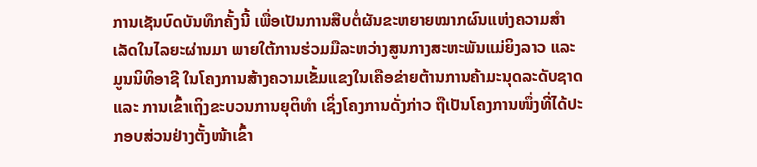ການເຊັນບົດບັນທຶກຄັ້ງນີ້ ເພື່ອເປັນການສືບຕໍ່ຜັນຂະຫຍາຍໝາກຜົນແຫ່ງຄວາມສໍາເລັດໃນໄລຍະຜ່ານມາ ພາຍໃຕ້ການຮ່ວມມືລະຫວ່າງສູນກາງສະຫະພັນແມ່ຍິງລາວ ແລະ ມູນນິທິອາຊີ ໃນໂຄງການສ້າງຄວາມເຂັ້ມແຂງໃນເຄືອຂ່າຍຕ້ານການຄ້າມະນຸດລະດັບຊາດ ແລະ ການເຂົ້າເຖິງຂະບວນການຍຸຕິທໍາ ເຊິ່ງໂຄງການດັ່ງກ່າວ ຖືເປັນໂຄງການໜຶ່ງທີ່ໄດ້ປະກອບສ່ວນຢ່າງຕັ້ງໜ້າເຂົ້າ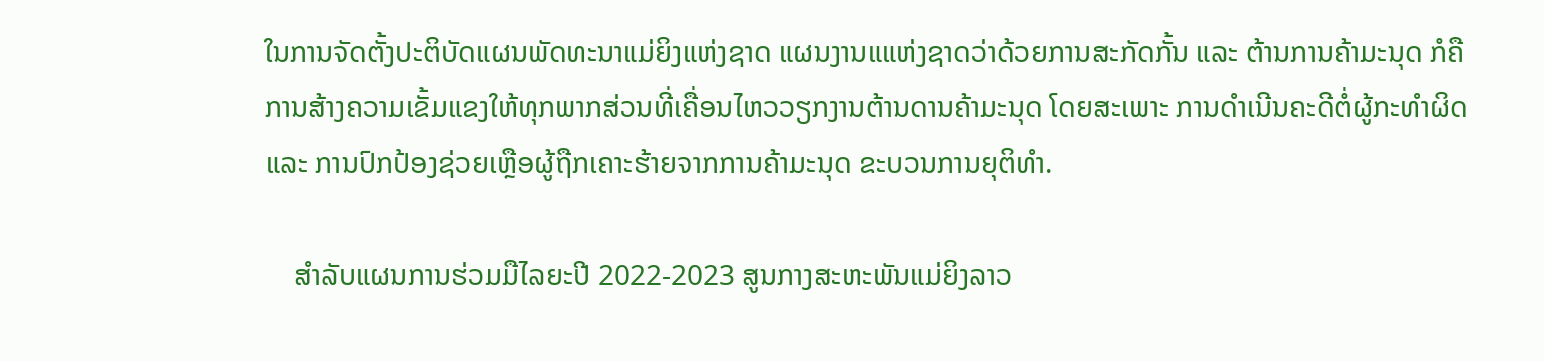ໃນການຈັດຕັ້ງປະຕິບັດແຜນພັດທະນາແມ່ຍິງແຫ່ງຊາດ ແຜນງານແແຫ່ງຊາດວ່າດ້ວຍການສະກັດກັ້ນ ແລະ ຕ້ານການຄ້າມະນຸດ ກໍຄືການສ້າງຄວາມເຂັ້ມແຂງໃຫ້ທຸກພາກສ່ວນທີ່ເຄື່ອນໄຫວວຽກງານຕ້ານດານຄ້າມະນຸດ ໂດຍສະເພາະ ການດໍາເນີນຄະດີຕໍ່ຜູ້ກະທໍາຜິດ ແລະ ການປົກປ້ອງຊ່ວຍເຫຼືອຜູ້ຖືກເຄາະຮ້າຍຈາກການຄ້າມະນຸດ ຂະບວນການຍຸຕິທໍາ.

    ສໍາລັບແຜນການຮ່ວມມືໄລຍະປີ 2022-2023 ສູນກາງສະຫະພັນແມ່ຍິງລາວ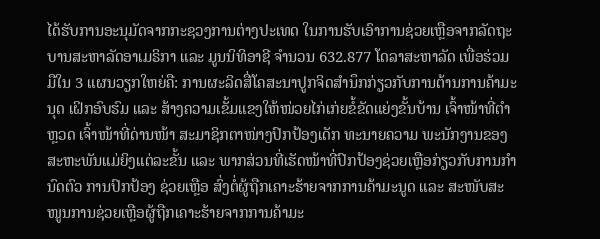ໄດ້ຮັບການອະນຸມັດຈາກກະຊວງການຕ່າງປະເທດ ໃນການຮັບເອົາການຊ່ວຍເຫຼືອຈາກລັດຖະບານສະຫາລັດອາເມຣິກາ ແລະ ມູນນິທິອາຊີ ຈໍານວນ 632.877 ໂດລາສະຫາລັດ ເພື່ອຮ່ວມມືໃນ 3 ແຜນວຽກໃຫຍ່ຄື: ການຜະລິດສື່ໂຄສະນາປູກຈິດສໍານຶກກ່ຽວກັບການຕ້ານການຄ້າມະນຸດ ເຝິກອົບຮົມ ແລະ ສ້າງຄວາມເຂັ້ມແຂງໃຫ້ໜ່ວຍໄກ່ເກ່ຍຂໍ້ຂັດແຍ່ງຂັ້ນບ້ານ ເຈົ້າໜ້າທີ່ຕໍາຫຼວດ ເຈົ້າໜ້າທີ່ດ່ານໜ້າ ສະມາຊິກຕາໜ່າງປົກປ້ອງເດັກ ທະນາຍຄວາມ ພະນັກງານຂອງສະຫະພັນແມ່ຍິງແຕ່ລະຂັ້ນ ແລະ ພາກສ່ວນທີ່ເຮັດໜ້າທີ່ປົກປ້ອງຊ່ວຍເຫຼືອກ່ຽວກັບການກໍານົດຕົວ ການປົກປ້ອງ ຊ່ວຍເຫຼືອ ສົ່ງຕໍ່ຜູ້ຖືກເຄາະຮ້າຍຈາກການຄ້າມະນູດ ແລະ ສະໜັບສະໜູນການຊ່ວຍເຫຼືອຜູ້ຖືກເຄາະຮ້າຍຈາກການຄ້າມະ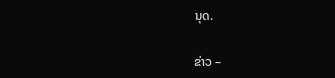ນຸດ.

ຂ່າວ –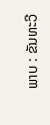ພາບ : ຂັນທະວີ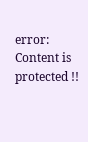error: Content is protected !!